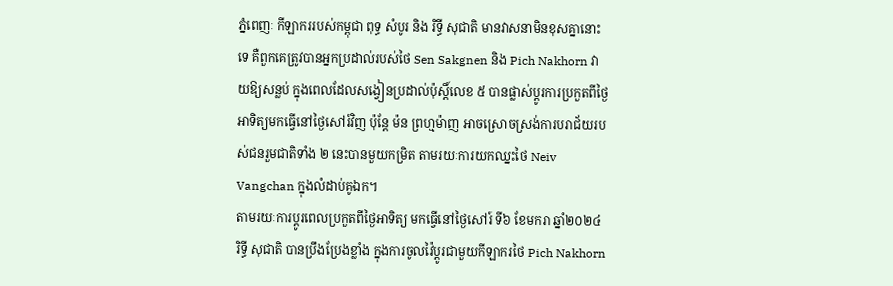ភ្នំពេញៈ កីឡាកររបស់កម្ពុជា ពុទ្ធ សំបូរ និង រិទ្ធី សុជាតិ មានវាសនាមិនខុសគ្នានោះទេ គឺពួកគេត្រូវបានអ្នកប្រដាល់របស់ថៃ Sen Sakgnen និង Pich Nakhorn វាយឱ្យសន្លប់ ក្នុងពេលដែលសង្វៀនប្រដាល់ប៉ុស្តិ៍លេខ ៥ បានផ្លាស់ប្តូរការប្រកួតពីថ្ងៃអាទិត្យមកធ្វើនៅថ្ងៃសៅរ៍វិញ ប៉ុន្តែ ម៉ន ព្រហ្មម៉ាញ អាចស្រោចស្រង់ការបរាជ័យរបស់ជនរួមជាតិទាំង ២ នេះបានមួយកម្រិត តាមរយៈការយកឈ្នះថៃ Neiv Vangchan ក្នុងលំដាប់គូឯក។
តាមរយៈការប្តូរពេលប្រកួតពីថ្ងៃអាទិត្យ មកធ្វើនៅថ្ងៃសៅរ៍ ទី៦ ខែមករា ឆ្នាំ២០២៤ រិទ្ធី សុជាតិ បានប្រឹងប្រែងខ្លាំង ក្នុងការចូលវ៉ៃប្តូរជាមួយកីឡាករថៃ Pich Nakhorn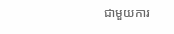ជាមួយការ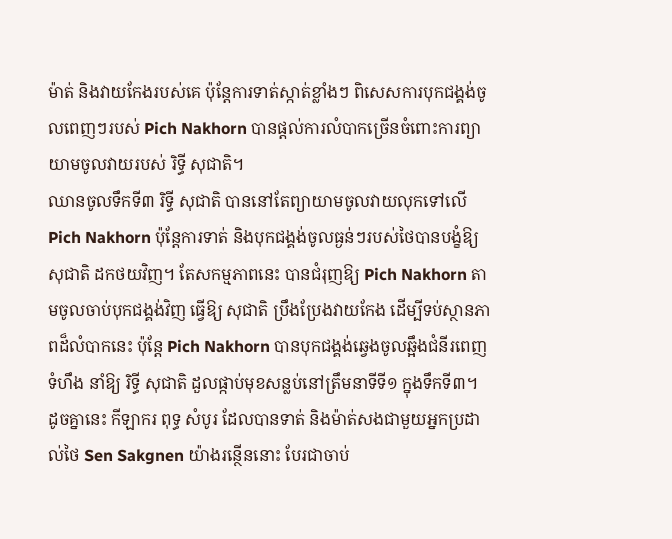ម៉ាត់ និងវាយកែងរបស់គេ ប៉ុន្តែការទាត់ស្កាត់ខ្លាំងៗ ពិសេសការបុកជង្គង់ចូលពេញៗរបស់ Pich Nakhorn បានផ្តល់ការលំបាកច្រើនចំពោះការព្យាយាមចូលវាយរបស់ រិទ្ធី សុជាតិ។
ឈានចូលទឹកទី៣ រិទ្ធី សុជាតិ បាននៅតែព្យាយាមចូលវាយលុកទៅលើ Pich Nakhorn ប៉ុន្តែការទាត់ និងបុកជង្គង់ចូលធ្ងន់ៗរបស់ថៃបានបង្ខំឱ្យ សុជាតិ ដកថយវិញ។ តែសកម្មភាពនេះ បានជំរុញឱ្យ Pich Nakhorn តាមចូលចាប់បុកជង្គង់វិញ ធ្វើឱ្យ សុជាតិ ប្រឹងប្រែងវាយកែង ដើម្បីទប់ស្ថានភាពដ៏លំបាកនេះ ប៉ុន្តែ Pich Nakhorn បានបុកជង្គង់ឆ្វេងចូលឆ្អឹងជំនីរពេញទំហឹង នាំឱ្យ រិទ្ធី សុជាតិ ដួលផ្កាប់មុខសន្លប់នៅត្រឹមនាទីទី១ ក្នុងទឹកទី៣។
ដូចគ្នានេះ កីឡាករ ពុទ្ធ សំបូរ ដែលបានទាត់ និងម៉ាត់សងជាមួយអ្នកប្រដាល់ថៃ Sen Sakgnen យ៉ាងរន្ថើននោះ បែរជាចាប់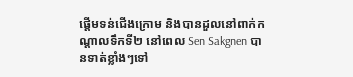ផ្តើមទន់ជើងក្រោម និងបានដួលនៅពាក់កណ្តាលទឹកទី២ នៅពេល Sen Sakgnen បានទាត់ខ្លាំងៗទៅ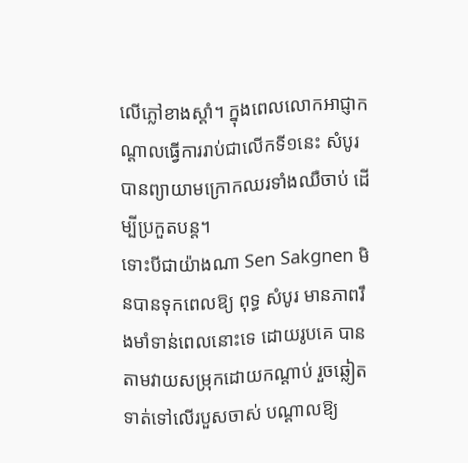លើភ្លៅខាងស្តាំ។ ក្នុងពេលលោកអាជ្ញាកណ្តាលធ្វើការរាប់ជាលើកទី១នេះ សំបូរ បានព្យាយាមក្រោកឈរទាំងឈឺចាប់ ដើម្បីប្រកួតបន្ត។
ទោះបីជាយ៉ាងណា Sen Sakgnen មិនបានទុកពេលឱ្យ ពុទ្ធ សំបូរ មានភាពរឹងមាំទាន់ពេលនោះទេ ដោយរូបគេ បានតាមវាយសម្រុកដោយកណ្តាប់ រួចឆ្លៀតទាត់ទៅលើរបួសចាស់ បណ្តាលឱ្យ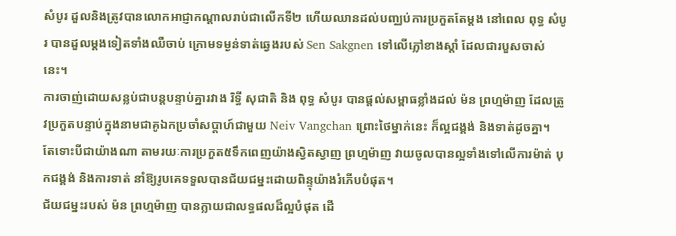សំបូរ ដួលនិងត្រូវបានលោកអាជ្ញាកណ្តាលរាប់ជាលើកទី២ ហើយឈានដល់បញ្ឈប់ការប្រកួតតែម្តង នៅពេល ពុទ្ធ សំបូរ បានដួលម្តងទៀតទាំងឈឺចាប់ ក្រោមទម្ងន់ទាត់ឆ្វេងរបស់ Sen Sakgnen ទៅលើភ្លៅខាងស្តាំ ដែលជារបួសចាស់នេះ។
ការចាញ់ដោយសន្លប់ជាបន្តបន្ទាប់គ្នារវាង រិទ្ធី សុជាតិ និង ពុទ្ធ សំបូរ បានផ្តល់សម្ពាធខ្លាំងដល់ ម៉ន ព្រហ្មម៉ាញ ដែលត្រូវប្រកួតបន្ទាប់ក្នុងនាមជាគូឯកប្រចាំសប្តាហ៍ជាមួយ Neiv Vangchan ព្រោះថៃម្នាក់នេះ ក៏ល្អជង្គង់ និងទាត់ដូចគ្នា។
តែទោះបីជាយ៉ាងណា តាមរយៈការប្រកួត៥ទឹកពេញយ៉ាងស្វិតស្វាញ ព្រហ្មម៉ាញ វាយចូលបានល្អទាំងទៅលើការម៉ាត់ បុកជង្គង់ និងការទាត់ នាំឱ្យរូបគេទទួលបានជ័យជម្នះដោយពិន្ទុយ៉ាងរំភើបបំផុត។
ជ័យជម្នះរបស់ ម៉ន ព្រហ្មម៉ាញ បានក្លាយជាលទ្ធផលដ៏ល្អបំផុត ដើ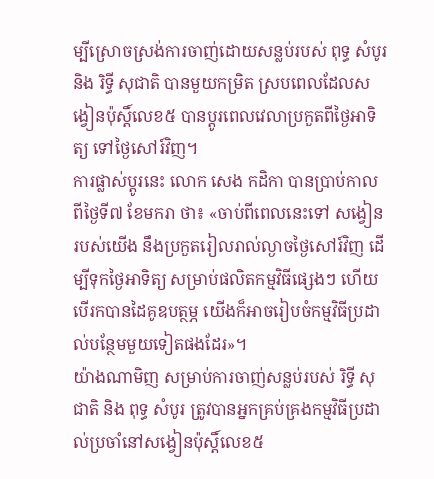ម្បីស្រោចស្រង់ការចាញ់ដោយសន្លប់របស់ ពុទ្ធ សំបូរ និង រិទ្ធី សុជាតិ បានមួយកម្រិត ស្របពេលដែលសង្វៀនប៉ុស្តិ៍លេខ៥ បានប្តូរពេលវេលាប្រកួតពីថ្ងៃអាទិត្យ ទៅថ្ងៃសៅរ៍វិញ។
ការផ្លាស់ប្តូរនេះ លោក សេង កដិកា បានប្រាប់កាលពីថ្ងៃទី៧ ខែមករា ថា៖ «ចាប់ពីពេលនេះទៅ សង្វៀនរបស់យើង នឹងប្រកួតរៀលរាល់ល្ងាចថ្ងៃសៅរ៍វិញ ដើម្បីទុកថ្ងៃអាទិត្យ សម្រាប់ផលិតកម្មវិធីផ្សេងៗ ហើយបើរកបានដៃគូឧបត្ថម្ភ យើងក៏អាចរៀបចំកម្មវិធីប្រដាល់បន្ថែមមួយទៀតផងដែរ»។
យ៉ាងណាមិញ សម្រាប់ការចាញ់សន្លប់របស់ រិទ្ធី សុជាតិ និង ពុទ្ធ សំបូរ ត្រូវបានអ្នកគ្រប់គ្រងកម្មវិធីប្រដាល់ប្រចាំនៅសង្វៀនប៉ុស្តិ៍លេខ៥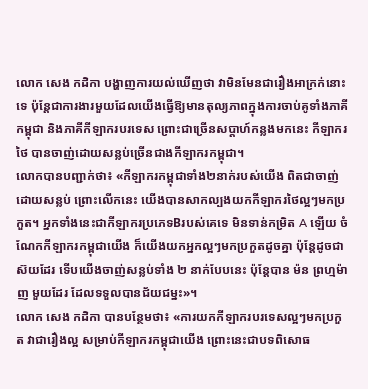លោក សេង កដិកា បង្ហាញការយល់ឃើញថា វាមិនមែនជារឿងអាក្រក់នោះទេ ប៉ុន្តែជាការងារមួយដែលយើងធ្វើឱ្យមានតុល្យភាពក្នុងការចាប់គូទាំងភាគីកម្ពុជា និងភាគីកីឡាករបរទេស ព្រោះជាច្រើនសប្តាហ៍កន្លងមកនេះ កីឡាករថៃ បានចាញ់ដោយសន្លប់ច្រើនជាងកីឡាករកម្ពុជា។
លោកបានបញ្ជាក់ថា៖ «កីឡាករកម្ពុជាទាំង២នាក់របស់យើង ពិតជាចាញ់ដោយសន្លប់ ព្រោះលើកនេះ យើងបានសាកល្បងយកកីឡាករថៃល្អៗមកប្រកួត។ អ្នកទាំងនេះជាកីឡាករប្រភេទBរបស់គេទេ មិនទាន់កម្រិត A ឡើយ ចំណែកកីឡាករកម្ពុជាយើង ក៏យើងយកអ្នកល្អៗមកប្រកួតដូចគ្នា ប៉ុន្តែដូចជាស៊យដែរ ទើបយើងចាញ់សន្លប់ទាំង ២ នាក់បែបនេះ ប៉ុន្តែបាន ម៉ន ព្រហ្មម៉ាញ មួយដែរ ដែលទទួលបានជ័យជម្នះ»។
លោក សេង កដិកា បានបន្ថែមថា៖ «ការយកកីឡាករបរទេសល្អៗមកប្រកួត វាជារឿងល្អ សម្រាប់កីឡាករកម្ពុជាយើង ព្រោះនេះជាបទពិសោធ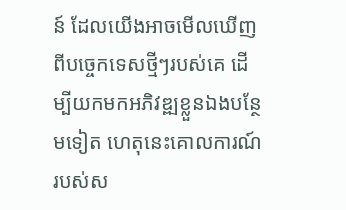ន៍ ដែលយើងអាចមើលឃើញពីបច្ចេកទេសថ្មីៗរបស់គេ ដើម្បីយកមកអភិវឌ្ឍខ្លួនឯងបន្ថែមទៀត ហេតុនេះគោលការណ៍របស់ស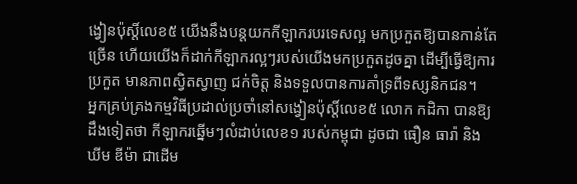ង្វៀនប៉ុស្តិ៍លេខ៥ យើងនឹងបន្តយកកីឡាករបរទេសល្អ មកប្រកួតឱ្យបានកាន់តែច្រើន ហើយយើងក៏ដាក់កីឡាករល្អៗរបស់យើងមកប្រកួតដូចគ្នា ដើម្បីធ្វើឱ្យការប្រកួត មានភាពស្វិតស្វាញ ជក់ចិត្ត និងទទួលបានការគាំទ្រពីទស្សនិកជន។
អ្នកគ្រប់គ្រងកម្មវិធីប្រដាល់ប្រចាំនៅសង្វៀនប៉ុស្តិ៍លេខ៥ លោក កដិកា បានឱ្យដឹងទៀតថា កីឡាករឆ្នើមៗលំដាប់លេខ១ របស់កម្ពុជា ដូចជា ធឿន ធារ៉ា និង ឃីម ឌីម៉ា ជាដើម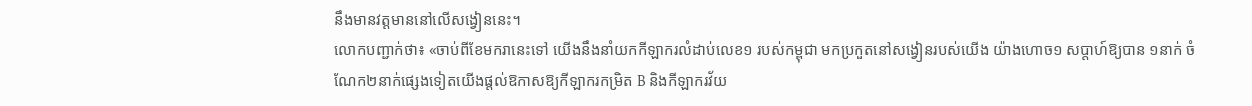នឹងមានវត្តមាននៅលើសង្វៀននេះ។
លោកបញ្ជាក់ថា៖ «ចាប់ពីខែមករានេះទៅ យើងនឹងនាំយកកីឡាករលំដាប់លេខ១ របស់កម្ពុជា មកប្រកួតនៅសង្វៀនរបស់យើង យ៉ាងហោច១ សប្តាហ៍ឱ្យបាន ១នាក់ ចំណែក២នាក់ផ្សេងទៀតយើងផ្តល់ឱកាសឱ្យកីឡាករកម្រិត B និងកីឡាករវ័យ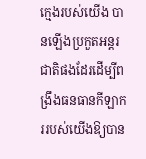ក្មេងរបស់យើង បានឡើងប្រកួតអន្តរជាតិផងដែរដើម្បីពង្រឹងធនធានកីឡាកររបស់យើងឱ្យបាន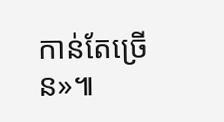កាន់តែច្រើន»៕